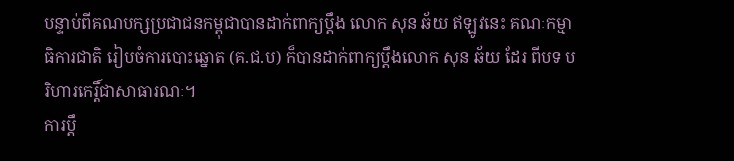បន្ទាប់ពីគណបក្សប្រជាជនកម្ពុជាបានដាក់ពាក្យប្តឹង លោក សុន ឆ័យ ឥឡូវនេះ គណៈកម្មាធិការជាតិ រៀបចំការបោះឆ្នោត (គ.ជ.ប) ក៏បានដាក់ពាក្យប្តឹងលោក សុន ឆ័យ ដែរ ពីបទ បរិហារកេរ្តិ៍ជាសាធារណៈ។
ការប្តឹ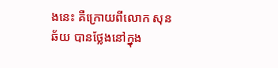ងនេះ គឺក្រោយពីលោក សុន ឆ័យ បានថ្លែងនៅក្នុង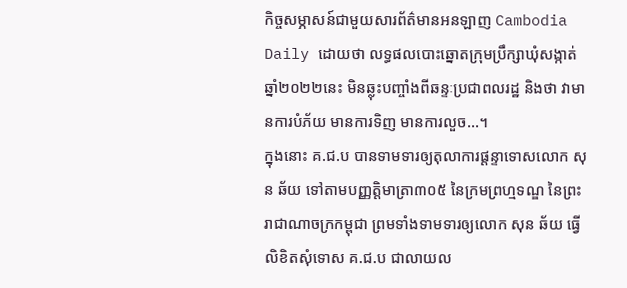កិច្ចសម្ភាសន៍ជាមួយសារព័ត៌មានអនឡាញ Cambodia Daily ដោយថា លទ្ធផលបោះឆ្នោតក្រុមប្រឹក្សាឃុំសង្កាត់ឆ្នាំ២០២២នេះ មិនឆ្លុះបញ្ចាំងពីឆន្ទៈប្រជាពលរដ្ឋ និងថា វាមានការបំភ័យ មានការទិញ មានការលួច…។
ក្នុងនោះ គ.ជ.ប បានទាមទារឲ្យតុលាការផ្តន្ទាទោសលោក សុន ឆ័យ ទៅតាមបញ្ញត្តិមាត្រា៣០៥ នៃក្រមព្រហ្មទណ្ឌ នៃព្រះរាជាណាចក្រកម្ពុជា ព្រមទាំងទាមទារឲ្យលោក សុន ឆ័យ ធ្វើលិខិតសុំទោស គ.ជ.ប ជាលាយល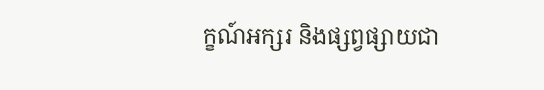ក្ខណ៍អក្សរ និងផ្សព្វផ្សាយជា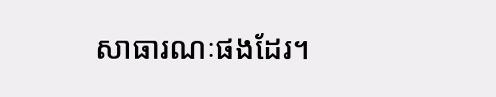សាធារណៈផងដែរ។